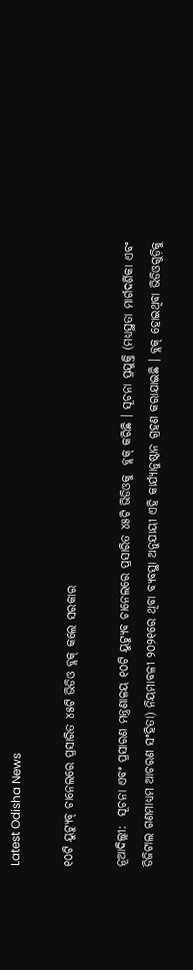Latest Odisha News

୧୦ଟି ୟୁଟ୍ୟୁବ୍‌ ଚାନେଲରେ ପ୍ରସାରିତ ୪୫ଟି ଭିଡିଓ ବ୍ଲକ୍‌ କଲେ ସରକାର

ନୂଆଦିଲ୍ଲୀ:  ସୂଚନା ଏବଂ ପ୍ରସାରଣ ମନ୍ତ୍ରଣାଳୟ ୧୦ଟି ୟୁଟ୍ୟୁବ ଚାନେଲରେ ପ୍ରସାରିତ ୪୫ଟି ଭିଡିଓକୁ  ବ୍ଲକ୍‌ କରିଛି । ସୂଚନା ପ୍ରଯୁକ୍ତି (ମଧ୍ୟସ୍ଥତା ମାର୍ଗଦର୍ଶିକା ଏବଂ ଡିଜିଟାଲ ଗଣମାଧ୍ୟମ ଆଚରଣ ସଂହିତା) ନିୟମାବଳୀ ୨୦୨୧ରେ ଥିବା ବ୍ୟବସ୍ଥା ଅନୁଯାୟୀ ଏହି କାର୍ଯ୍ୟାନୁଷ୍ଠାନ ଗ୍ରହଣ କରାଯାଇଛି । ବ୍ଲକ୍‌ ହୋଇଥିବା ଭିଡିଓଗୁଡ଼ିକୁ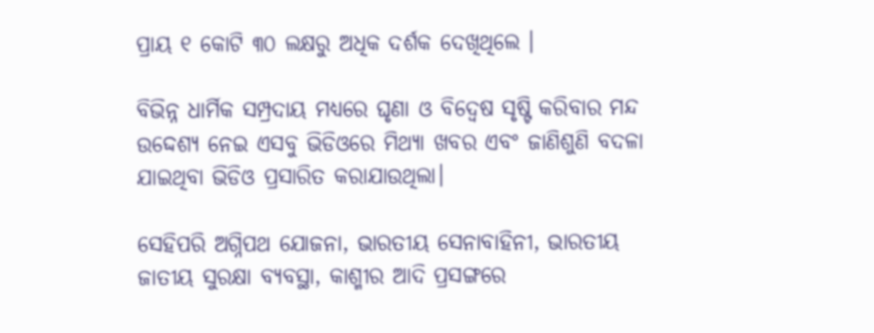ପ୍ରାୟ ୧ କୋଟି ୩୦ ଲକ୍ଷରୁ ଅଧିକ ଦର୍ଶକ ଦେଖିଥିଲେ ।

ବିଭିନ୍ନ ଧାର୍ମିକ ସମ୍ପ୍ରଦାୟ ମଧ୍ୟରେ ଘୃଣା ଓ ବିଦ୍ବେଷ ସୃଷ୍ଟି କରିବାର ମନ୍ଦ ଉଦ୍ଦେଶ୍ୟ ନେଇ ଏସବୁ ଭିଡିଓରେ ମିଥ୍ୟା ଖବର ଏବଂ ଜାଣିଶୁଣି ବଦଳା ଯାଇଥିବା ଭିଡିଓ ପ୍ରସାରିତ କରାଯାଉଥିଲା।

ସେହିପରି ଅଗ୍ନିପଥ ଯୋଜନା, ଭାରତୀୟ ସେନାବାହିନୀ, ଭାରତୀୟ ଜାତୀୟ ସୁରକ୍ଷା ବ୍ୟବସ୍ଥା, କାଶ୍ମୀର ଆଦି ପ୍ରସଙ୍ଗରେ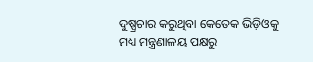ଦୁଷ୍ପ୍ରଚାର କରୁଥିବା କେତେକ ଭିଡ଼ିଓକୁ ମଧ୍ୟ ମନ୍ତ୍ରଣାଳୟ ପକ୍ଷରୁ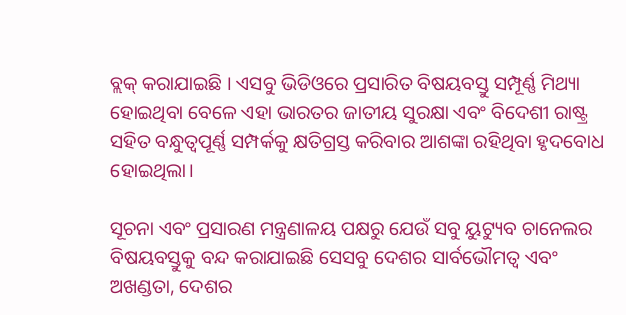ବ୍ଲକ୍‌ କରାଯାଇଛି । ଏସବୁ ଭିଡିଓରେ ପ୍ରସାରିତ ବିଷୟବସ୍ତୁ ସମ୍ପୂର୍ଣ୍ଣ ମିଥ୍ୟା ହୋଇଥିବା ବେଳେ ଏହା ଭାରତର ଜାତୀୟ ସୁରକ୍ଷା ଏବଂ ବିଦେଶୀ ରାଷ୍ଟ୍ର ସହିତ ବନ୍ଧୁତ୍ବପୂର୍ଣ୍ଣ ସମ୍ପର୍କକୁ କ୍ଷତିଗ୍ରସ୍ତ କରିବାର ଆଶଙ୍କା ରହିଥିବା ହୃଦବୋଧ ହୋଇଥିଲା।

ସୂଚନା ଏବଂ ପ୍ରସାରଣ ମନ୍ତ୍ରଣାଳୟ ପକ୍ଷରୁ ଯେଉଁ ସବୁ ୟୁଟ୍ୟୁବ ଚାନେଲର ବିଷୟବସ୍ତୁକୁ ବନ୍ଦ କରାଯାଇଛି ସେସବୁ ଦେଶର ସାର୍ବଭୌମତ୍ବ ଏବଂ ଅଖଣ୍ଡତା, ଦେଶର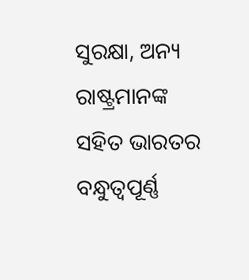ସୁରକ୍ଷା, ଅନ୍ୟ ରାଷ୍ଟ୍ରମାନଙ୍କ ସହିତ ଭାରତର ବନ୍ଧୁତ୍ବପୂର୍ଣ୍ଣ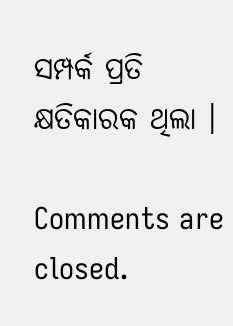ସମ୍ପର୍କ ପ୍ରତି କ୍ଷତିକାରକ ଥିଲା ।

Comments are closed.